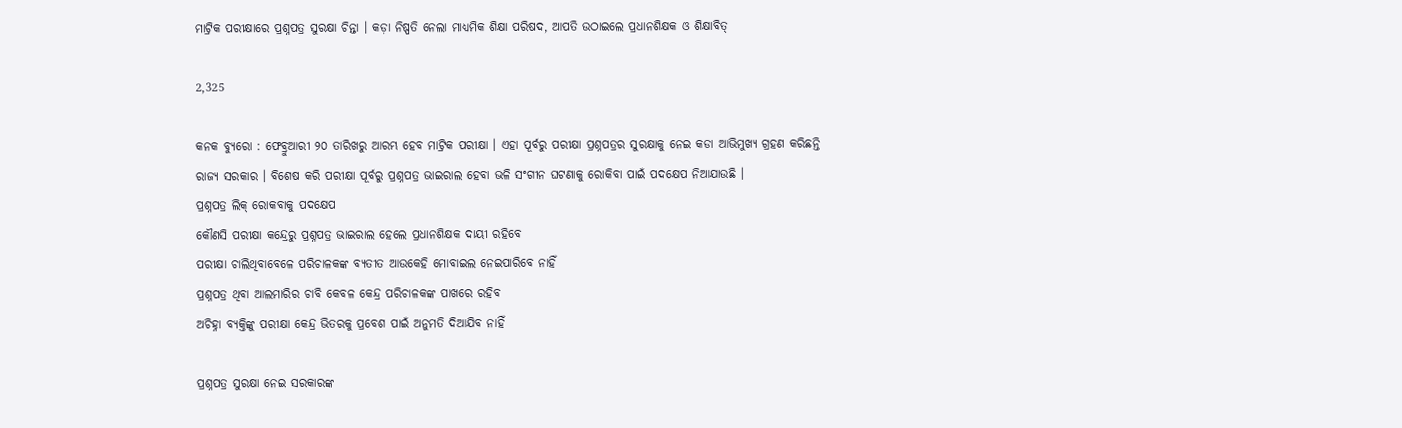ମାଟ୍ରିକ ପରୀକ୍ଷାରେ ପ୍ରଶ୍ନପତ୍ର ସୁରକ୍ଷା ଚିନ୍ତା । କଡ଼ା ନିଷ୍ପତି ନେଲା ମାଧ୍ୟମିକ ଶିକ୍ଷା ପରିଷଦ, ଆପତି ଉଠାଇଲେ ପ୍ରଧାନଶିକ୍ଷକ ଓ ଶିକ୍ଷାବିତ୍

2,325

କନକ ବ୍ୟୁରୋ : ଫେବ୍ରୁଆରୀ ୨୦ ତାରିଖରୁ ଆରମ୍ଭ ହେବ ମାଟ୍ରିକ ପରୀକ୍ଷା । ଏହା ପୂର୍ବରୁ ପରୀକ୍ଷା ପ୍ରଶ୍ନପତ୍ରର ସୁରକ୍ଷାକୁ ନେଇ କଡା ଆଭିମୁଖ୍ୟ ଗ୍ରହଣ କରିଛନ୍ତି ରାଜ୍ୟ ସରକାର । ବିଶେଷ କରି ପରୀକ୍ଷା ପୂର୍ବରୁ ପ୍ରଶ୍ନପତ୍ର ଭାଇରାଲ ହେବା ଭଳି ସଂଗୀନ ଘଟଣାକୁ ରୋକିବା ପାଇଁ ପଦକ୍ଷେପ ନିଆଯାଉଛି ।
ପ୍ରଶ୍ନପତ୍ର ଲିକ୍ ରୋକବାକୁ ପଦକ୍ଷେପ
କୌଣସି ପରୀକ୍ଷା କନ୍ଦ୍ରେରୁ ପ୍ରଶ୍ନପତ୍ର ଭାଇରାଲ ହେଲେ ପ୍ରଧାନଶିକ୍ଷକ ଦାୟୀ ରହିବେ
ପରୀକ୍ଷା ଚାଲିଥିବାବେଳେ ପରିଚାଳକଙ୍କ ବ୍ୟତୀତ ଆଉକେହି ମୋବାଇଲ ନେଇପାରିବେ ନାହିଁ
ପ୍ରଶ୍ନପତ୍ର ଥିବା ଆଲମାରିର ଚାବି କେବଳ କେନ୍ଦ୍ର ପରିଚାଳକଙ୍କ ପାଖରେ ରହିବ
ଅଚିହ୍ନା ବ୍ୟକ୍ତିଙ୍କୁ ପରୀକ୍ଷା କେନ୍ଦ୍ର ଭିତରକୁ ପ୍ରବେଶ ପାଇଁ ଅନୁମତି ଦିଆଯିବ ନାହିଁ

ପ୍ରଶ୍ନପତ୍ର ସୁରକ୍ଷା ନେଇ ସରକାରଙ୍କ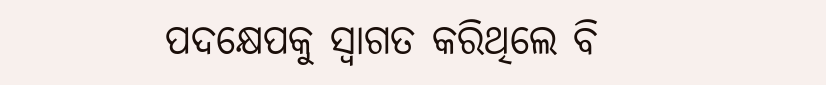ପଦକ୍ଷେପକୁ ସ୍ୱାଗତ କରିଥିଲେ ବି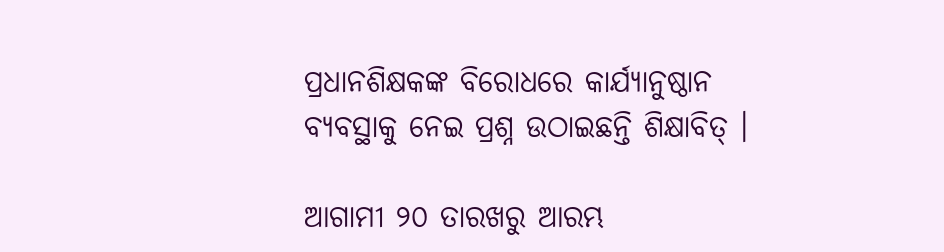ପ୍ରଧାନଶିକ୍ଷକଙ୍କ ବିରୋଧରେ କାର୍ଯ୍ୟାନୁଷ୍ଠାନ ବ୍ୟବସ୍ଥାକୁ ନେଇ ପ୍ରଶ୍ନ ଉଠାଇଛନ୍ତି ଶିକ୍ଷାବିତ୍ ।

ଆଗାମୀ ୨୦ ତାରଖରୁ ଆରମ୍ଭ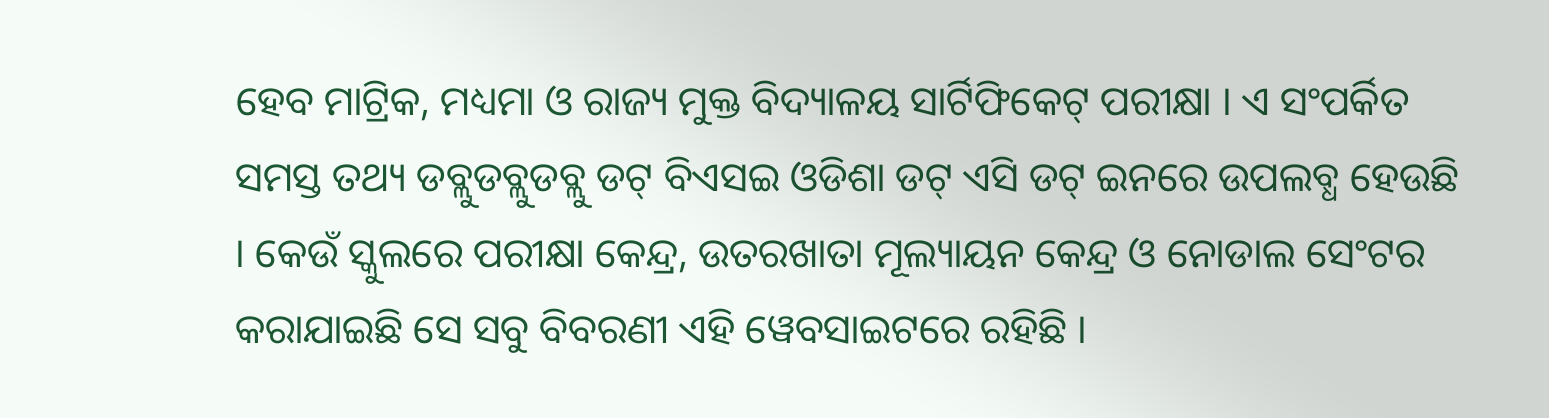ହେବ ମାଟ୍ରିକ, ମଧ୍ୟମା ଓ ରାଜ୍ୟ ମୁକ୍ତ ବିଦ୍ୟାଳୟ ସାର୍ଟିଫିକେଟ୍ ପରୀକ୍ଷା । ଏ ସଂପର୍କିତ ସମସ୍ତ ତଥ୍ୟ ଡବ୍ଲୁଡବ୍ଲୁଡବ୍ଲୁ ଡଟ୍ ବିଏସଇ ଓଡିଶା ଡଟ୍ ଏସି ଡଟ୍ ଇନରେ ଉପଲବ୍ଧ ହେଉଛି । କେଉଁ ସ୍କୁଲରେ ପରୀକ୍ଷା କେନ୍ଦ୍ର, ଉତରଖାତା ମୂଲ୍ୟାୟନ କେନ୍ଦ୍ର ଓ ନୋଡାଲ ସେଂଟର କରାଯାଇଛି ସେ ସବୁ ବିବରଣୀ ଏହି ୱେବସାଇଟରେ ରହିଛି ।